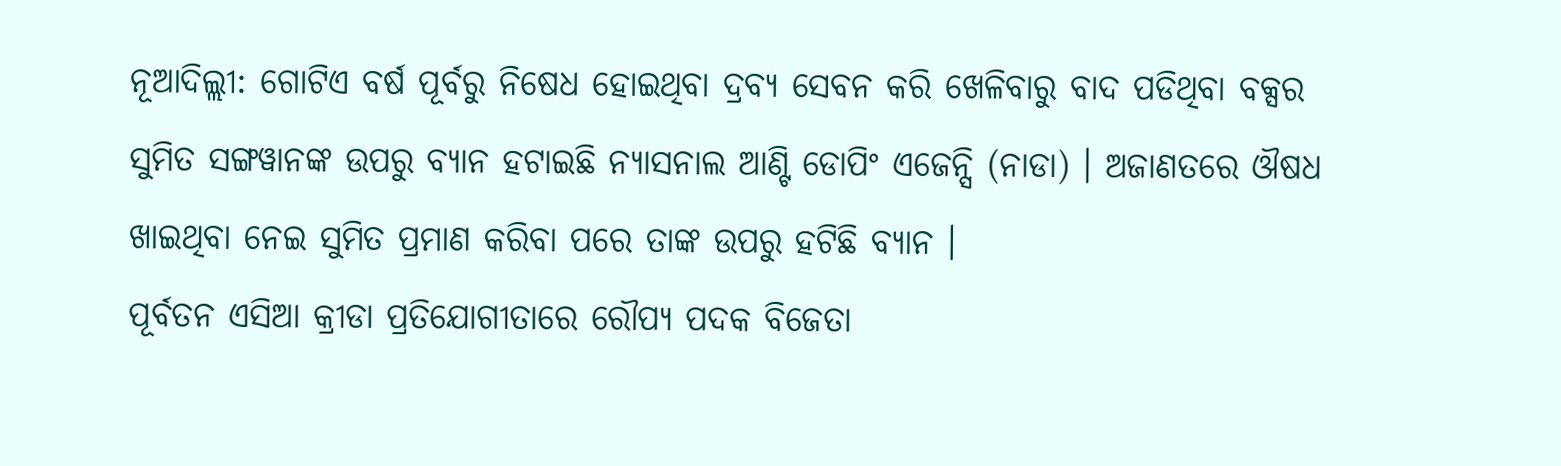ନୂଆଦିଲ୍ଲୀ: ଗୋଟିଏ ବର୍ଷ ପୂର୍ବରୁ ନିଷେଧ ହୋଇଥିବା ଦ୍ରବ୍ୟ ସେବନ କରି ଖେଳିବାରୁ ବାଦ ପଡିଥିବା ବକ୍ସର ସୁମିତ ସଙ୍ଗୱାନଙ୍କ ଉପରୁ ବ୍ୟାନ ହଟାଇଛି ନ୍ୟାସନାଲ ଆଣ୍ଟି ଡୋପିଂ ଏଜେନ୍ସି (ନାଡା) । ଅଜାଣତରେ ଔଷଧ ଖାଇଥିବା ନେଇ ସୁମିତ ପ୍ରମାଣ କରିବା ପରେ ତାଙ୍କ ଉପରୁ ହଟିଛି ବ୍ୟାନ ।
ପୂର୍ବତନ ଏସିଆ କ୍ରୀଡା ପ୍ରତିଯୋଗୀତାରେ ରୌପ୍ୟ ପଦକ ବିଜେତା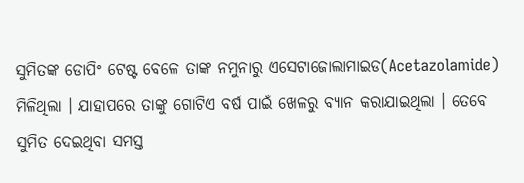ସୁମିତଙ୍କ ଡୋପିଂ ଟେଷ୍ଟ ବେଳେ ତାଙ୍କ ନମୁନାରୁ ଏସେଟାଜୋଲାମାଇଡ(Acetazolamide) ମିଳିଥିଲା । ଯାହାପରେ ତାଙ୍କୁ ଗୋଟିଏ ବର୍ଷ ପାଇଁ ଖେଳରୁ ବ୍ୟାନ କରାଯାଇଥିଲା । ତେବେ ସୁମିତ ଦେଇଥିବା ସମସ୍ତ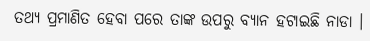ତଥ୍ୟ ପ୍ରମାଣିତ ହେବା ପରେ ତାଙ୍କ ଉପରୁ ବ୍ୟାନ ହଟାଇଛି ନାଡା ।